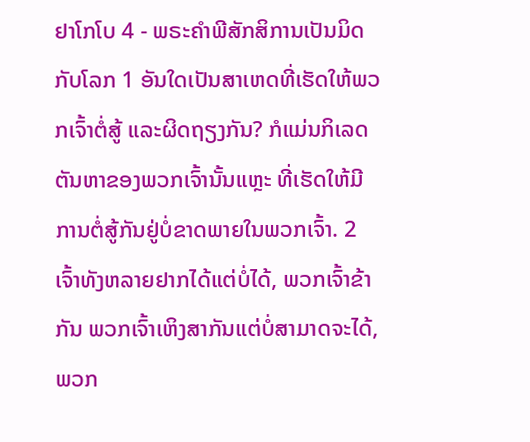ຢາໂກໂບ 4 - ພຣະຄຳພີສັກສິການເປັນມິດກັບໂລກ 1 ອັນໃດເປັນສາເຫດທີ່ເຮັດໃຫ້ພວກເຈົ້າຕໍ່ສູ້ ແລະຜິດຖຽງກັນ? ກໍແມ່ນກິເລດຕັນຫາຂອງພວກເຈົ້ານັ້ນແຫຼະ ທີ່ເຮັດໃຫ້ມີການຕໍ່ສູ້ກັນຢູ່ບໍ່ຂາດພາຍໃນພວກເຈົ້າ. 2 ເຈົ້າທັງຫລາຍຢາກໄດ້ແຕ່ບໍ່ໄດ້, ພວກເຈົ້າຂ້າກັນ ພວກເຈົ້າເຫິງສາກັນແຕ່ບໍ່ສາມາດຈະໄດ້, ພວກ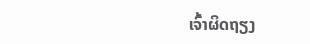ເຈົ້າຜິດຖຽງ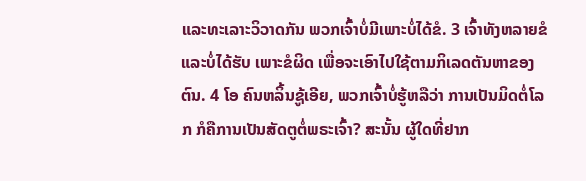ແລະທະເລາະວິວາດກັນ ພວກເຈົ້າບໍ່ມີເພາະບໍ່ໄດ້ຂໍ. 3 ເຈົ້າທັງຫລາຍຂໍແລະບໍ່ໄດ້ຮັບ ເພາະຂໍຜິດ ເພື່ອຈະເອົາໄປໃຊ້ຕາມກິເລດຕັນຫາຂອງຕົນ. 4 ໂອ ຄົນຫລິ້ນຊູ້ເອີຍ, ພວກເຈົ້າບໍ່ຮູ້ຫລືວ່າ ການເປັນມິດຕໍ່ໂລກ ກໍຄືການເປັນສັດຕູຕໍ່ພຣະເຈົ້າ? ສະນັ້ນ ຜູ້ໃດທີ່ຢາກ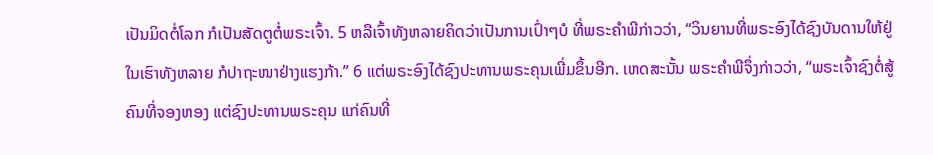ເປັນມິດຕໍ່ໂລກ ກໍເປັນສັດຕູຕໍ່ພຣະເຈົ້າ. 5 ຫລືເຈົ້າທັງຫລາຍຄິດວ່າເປັນການເປົ່າໆບໍ ທີ່ພຣະຄຳພີກ່າວວ່າ, “ວິນຍານທີ່ພຣະອົງໄດ້ຊົງບັນດານໃຫ້ຢູ່ໃນເຮົາທັງຫລາຍ ກໍປາຖະໜາຢ່າງແຮງກ້າ.” 6 ແຕ່ພຣະອົງໄດ້ຊົງປະທານພຣະຄຸນເພີ່ມຂຶ້ນອີກ. ເຫດສະນັ້ນ ພຣະຄຳພີຈຶ່ງກ່າວວ່າ, “ພຣະເຈົ້າຊົງຕໍ່ສູ້ຄົນທີ່ຈອງຫອງ ແຕ່ຊົງປະທານພຣະຄຸນ ແກ່ຄົນທີ່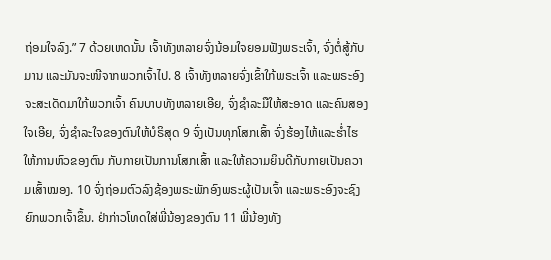ຖ່ອມໃຈລົງ.” 7 ດ້ວຍເຫດນັ້ນ ເຈົ້າທັງຫລາຍຈົ່ງນ້ອມໃຈຍອມຟັງພຣະເຈົ້າ, ຈົ່ງຕໍ່ສູ້ກັບມານ ແລະມັນຈະໜີຈາກພວກເຈົ້າໄປ. 8 ເຈົ້າທັງຫລາຍຈົ່ງເຂົ້າໃກ້ພຣະເຈົ້າ ແລະພຣະອົງຈະສະເດັດມາໃກ້ພວກເຈົ້າ ຄົນບາບທັງຫລາຍເອີຍ, ຈົ່ງຊຳລະມືໃຫ້ສະອາດ ແລະຄົນສອງໃຈເອີຍ, ຈົ່ງຊຳລະໃຈຂອງຕົນໃຫ້ບໍຣິສຸດ 9 ຈົ່ງເປັນທຸກໂສກເສົ້າ ຈົ່ງຮ້ອງໄຫ້ແລະຮໍ່າໄຮ ໃຫ້ການຫົວຂອງຕົນ ກັບກາຍເປັນການໂສກເສົ້າ ແລະໃຫ້ຄວາມຍິນດີກັບກາຍເປັນຄວາມເສົ້າໝອງ. 10 ຈົ່ງຖ່ອມຕົວລົງຊ້ອງພຣະພັກອົງພຣະຜູ້ເປັນເຈົ້າ ແລະພຣະອົງຈະຊົງຍົກພວກເຈົ້າຂຶ້ນ. ຢ່າກ່າວໂທດໃສ່ພີ່ນ້ອງຂອງຕົນ 11 ພີ່ນ້ອງທັງ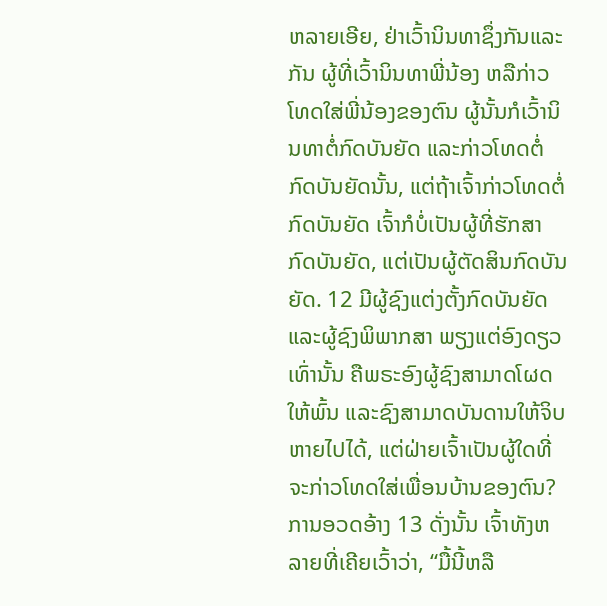ຫລາຍເອີຍ, ຢ່າເວົ້ານິນທາຊຶ່ງກັນແລະກັນ ຜູ້ທີ່ເວົ້ານິນທາພີ່ນ້ອງ ຫລືກ່າວໂທດໃສ່ພີ່ນ້ອງຂອງຕົນ ຜູ້ນັ້ນກໍເວົ້ານິນທາຕໍ່ກົດບັນຍັດ ແລະກ່າວໂທດຕໍ່ກົດບັນຍັດນັ້ນ, ແຕ່ຖ້າເຈົ້າກ່າວໂທດຕໍ່ກົດບັນຍັດ ເຈົ້າກໍບໍ່ເປັນຜູ້ທີ່ຮັກສາກົດບັນຍັດ, ແຕ່ເປັນຜູ້ຕັດສິນກົດບັນຍັດ. 12 ມີຜູ້ຊົງແຕ່ງຕັ້ງກົດບັນຍັດແລະຜູ້ຊົງພິພາກສາ ພຽງແຕ່ອົງດຽວເທົ່ານັ້ນ ຄືພຣະອົງຜູ້ຊົງສາມາດໂຜດໃຫ້ພົ້ນ ແລະຊົງສາມາດບັນດານໃຫ້ຈິບຫາຍໄປໄດ້, ແຕ່ຝ່າຍເຈົ້າເປັນຜູ້ໃດທີ່ຈະກ່າວໂທດໃສ່ເພື່ອນບ້ານຂອງຕົນ? ການອວດອ້າງ 13 ດັ່ງນັ້ນ ເຈົ້າທັງຫລາຍທີ່ເຄີຍເວົ້າວ່າ, “ມື້ນີ້ຫລື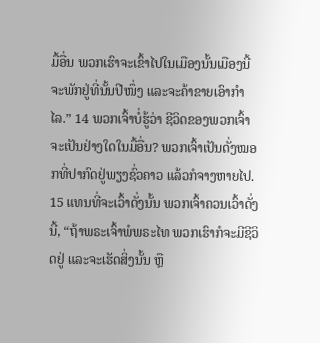ມື້ອື່ນ ພວກເຮົາຈະເຂົ້າໄປໃນເມືອງນັ້ນເມືອງນີ້ ຈະພັກຢູ່ທີ່ນັ້ນປີໜຶ່ງ ແລະຈະຄ້າຂາຍເອົາກຳໄລ.” 14 ພວກເຈົ້າບໍ່ຮູ້ວ່າ ຊີວິດຂອງພວກເຈົ້າຈະເປັນຢ່າງໃດໃນມື້ອື່ນ? ພວກເຈົ້າເປັນດັ່ງໝອກທີ່ປາກົດຢູ່ພຽງຊົ່ວຄາວ ແລ້ວກໍຈາງຫາຍໄປ. 15 ແທນທີ່ຈະເວົ້າດັ່ງນັ້ນ ພວກເຈົ້າຄວນເວົ້າດັ່ງນີ້, “ຖ້າພຣະເຈົ້າພໍພຣະໄທ ພວກເຮົາກໍຈະມີຊີວິດຢູ່ ແລະຈະເຮັດສິ່ງນັ້ນ ຫຼື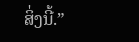ສິ່ງນີ້.”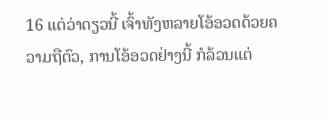16 ແຕ່ວ່າດຽວນີ້ ເຈົ້າທັງຫລາຍໂອ້ອວດດ້ວຍຄວາມຖືຕົວ, ການໂອ້ອວດຢ່າງນີ້ ກໍລ້ວນແຕ່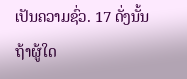ເປັນຄວາມຊົ່ວ. 17 ດັ່ງນັ້ນ ຖ້າຜູ້ໃດ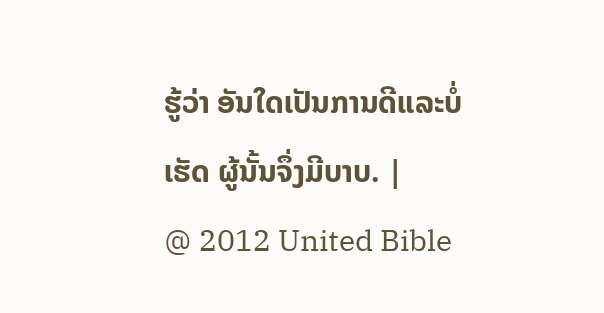ຮູ້ວ່າ ອັນໃດເປັນການດີແລະບໍ່ເຮັດ ຜູ້ນັ້ນຈຶ່ງມີບາບ. |
@ 2012 United Bible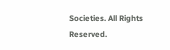Societies. All Rights Reserved.